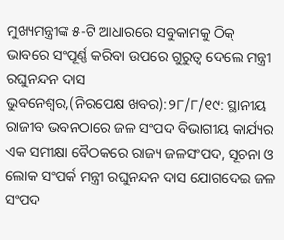ମୁଖ୍ୟମନ୍ତ୍ରୀଙ୍କ ୫-ଟି ଆଧାରରେ ସବୁକାମକୁ ଠିକ୍ ଭାବରେ ସଂପୂର୍ଣ୍ଣ କରିବା ଉପରେ ଗୁରୁତ୍ୱ ଦେଲେ ମନ୍ତ୍ରୀ ରଘୁନନ୍ଦନ ଦାସ
ଭୁବନେଶ୍ୱର,(ନିରପେକ୍ଷ ଖବର):୨୮/୮/୧୯: ସ୍ଥାନୀୟ ରାଜୀବ ଭବନଠାରେ ଜଳ ସଂପଦ ବିଭାଗୀୟ କାର୍ଯ୍ୟର ଏକ ସମୀକ୍ଷା ବୈଠକରେ ରାଜ୍ୟ ଜଳସଂପଦ, ସୂଚନା ଓ ଲୋକ ସଂପର୍କ ମନ୍ତ୍ରୀ ରଘୁନନ୍ଦନ ଦାସ ଯୋଗଦେଇ ଜଳ ସଂପଦ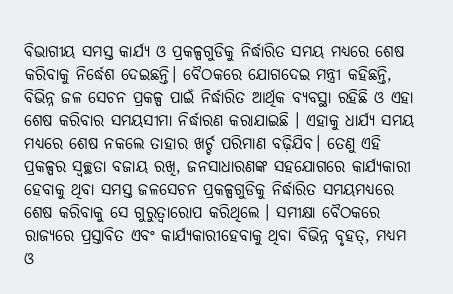ବିଭାଗୀୟ ସମସ୍ତ କାର୍ଯ୍ୟ ଓ ପ୍ରକଳ୍ପଗୁଡିକୁ ନିର୍ଦ୍ଧାରିତ ସମୟ ମଧ୍ୟରେ ଶେଷ କରିବାକୁ ନିର୍ଦ୍ଧେଶ ଦେଇଛନ୍ତି। ବୈଠକରେ ଯୋଗଦେଇ ମନ୍ତ୍ରୀ କହିଛନ୍ତି, ବିଭିନ୍ନ ଜଳ ସେଚନ ପ୍ରକଳ୍ପ ପାଇଁ ନିର୍ଦ୍ଧାରିତ ଆର୍ଥିକ ବ୍ୟବସ୍ଥା ରହିଛି ଓ ଏହା ଶେଷ କରିବାର ସମୟସୀମା ନିର୍ଦ୍ଧାରଣ କରାଯାଇଛି । ଏହାକୁ ଧାର୍ଯ୍ୟ ସମୟ ମଧ୍ୟରେ ଶେଷ ନକଲେ ତାହାର ଖର୍ଚ୍ଚ ପରିମାଣ ବଢ଼ିଯିବ। ତେଣୁ ଏହି ପ୍ରକଳ୍ପର ସ୍ୱଚ୍ଛତା ବଜାୟ ରଖି, ଜନସାଧାରଣଙ୍କ ସହଯୋଗରେ କାର୍ଯ୍ୟକାରୀ ହେବାକୁ ଥିବା ସମସ୍ତ ଜଳସେଚନ ପ୍ରକଳ୍ପଗୁଡିକୁ ନିର୍ଦ୍ଧାରିତ ସମୟମଧ୍ୟରେ ଶେଷ କରିବାକୁ ସେ ଗୁରୁତ୍ୱାରୋପ କରିଥିଲେ । ସମୀକ୍ଷା ବୈଠକରେ ରାଜ୍ୟରେ ପ୍ରସ୍ତାବିତ ଏବଂ କାର୍ଯ୍ୟକାରୀହେବାକୁ ଥିବା ବିଭିନ୍ନ ବୃହତ୍, ମଧ୍ୟମ ଓ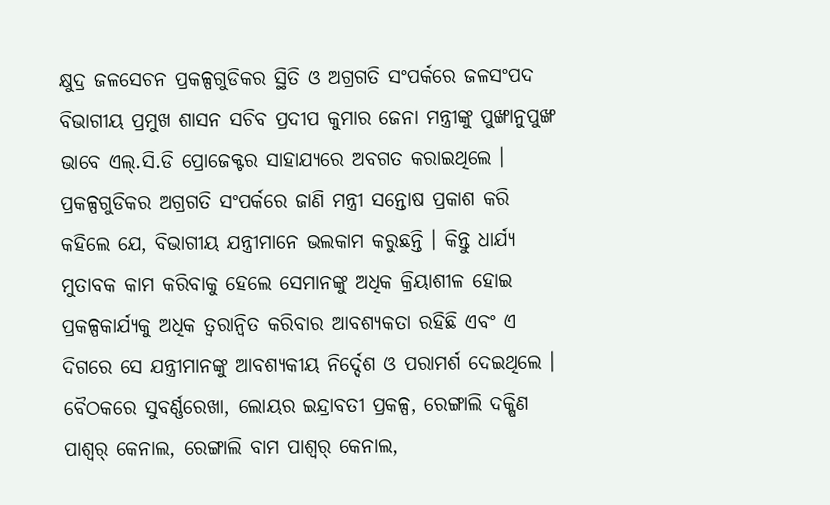କ୍ଷୁଦ୍ର ଜଳସେଚନ ପ୍ରକଳ୍ପଗୁଡିକର ସ୍ଥିତି ଓ ଅଗ୍ରଗତି ସଂପର୍କରେ ଜଳସଂପଦ ବିଭାଗୀୟ ପ୍ରମୁଖ ଶାସନ ସଚିବ ପ୍ରଦୀପ କୁମାର ଜେନା ମନ୍ତ୍ରୀଙ୍କୁ ପୁଙ୍ଖାନୁପୁଙ୍ଖ ଭାବେ ଏଲ୍.ସି.ଡି ପ୍ରୋଜେକ୍ଟର ସାହାଯ୍ୟରେ ଅବଗତ କରାଇଥିଲେ । ପ୍ରକଳ୍ପଗୁଡିକର ଅଗ୍ରଗତି ସଂପର୍କରେ ଜାଣି ମନ୍ତ୍ରୀ ସନ୍ତୋଷ ପ୍ରକାଶ କରି କହିଲେ ଯେ, ବିଭାଗୀୟ ଯନ୍ତ୍ରୀମାନେ ଭଲକାମ କରୁଛନ୍ତି । କିନ୍ତୁ ଧାର୍ଯ୍ୟ ମୁତାବକ କାମ କରିବାକୁ ହେଲେ ସେମାନଙ୍କୁ ଅଧିକ କ୍ରିୟାଶୀଳ ହୋଇ ପ୍ରକଳ୍ପକାର୍ଯ୍ୟକୁ ଅଧିକ ତ୍ୱରାନ୍ୱିତ କରିବାର ଆବଶ୍ୟକତା ରହିଛି ଏବଂ ଏ ଦିଗରେ ସେ ଯନ୍ତ୍ରୀମାନଙ୍କୁ ଆବଶ୍ୟକୀୟ ନିର୍ଦ୍ଦେଶ ଓ ପରାମର୍ଶ ଦେଇଥିଲେ । ବୈଠକରେ ସୁବର୍ଣ୍ଣରେଖା, ଲୋୟର ଇନ୍ଦ୍ରାବତୀ ପ୍ରକଳ୍ପ, ରେଙ୍ଗାଲି ଦକ୍ଷିଣ ପାଶ୍ୱର୍ କେନାଲ, ରେଙ୍ଗାଲି ବାମ ପାଶ୍ୱର୍ କେନାଲ,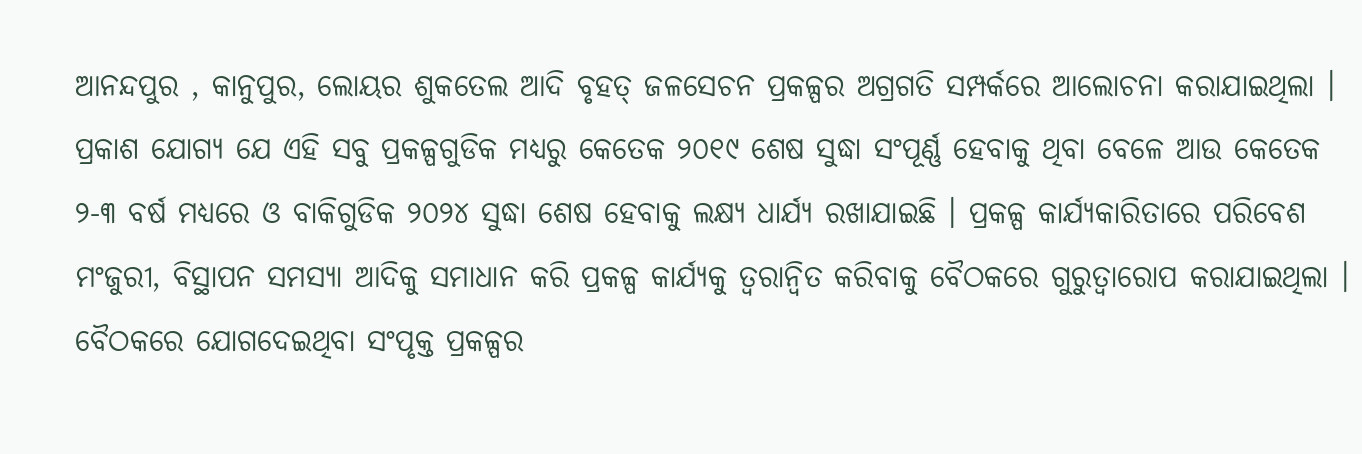ଆନନ୍ଦପୁର , କାନୁପୁର, ଲୋୟର ଶୁକତେଲ ଆଦି ବୃହତ୍ ଜଳସେଚନ ପ୍ରକଳ୍ପର ଅଗ୍ରଗତି ସମ୍ପର୍କରେ ଆଲୋଚନା କରାଯାଇଥିଲା । ପ୍ରକାଶ ଯୋଗ୍ୟ ଯେ ଏହି ସବୁ ପ୍ରକଳ୍ପଗୁଡିକ ମଧ୍ୟରୁ କେତେକ ୨୦୧୯ ଶେଷ ସୁଦ୍ଧା ସଂପୂର୍ଣ୍ଣ ହେବାକୁ ଥିବା ବେଳେ ଆଉ କେତେକ ୨-୩ ବର୍ଷ ମଧ୍ୟରେ ଓ ବାକିଗୁଡିକ ୨୦୨୪ ସୁଦ୍ଧା ଶେଷ ହେବାକୁ ଲକ୍ଷ୍ୟ ଧାର୍ଯ୍ୟ ରଖାଯାଇଛି । ପ୍ରକଳ୍ପ କାର୍ଯ୍ୟକାରିତାରେ ପରିବେଶ ମଂଜୁରୀ, ବିସ୍ଥାପନ ସମସ୍ୟା ଆଦିକୁ ସମାଧାନ କରି ପ୍ରକଳ୍ପ କାର୍ଯ୍ୟକୁ ତ୍ୱରାନ୍ୱିତ କରିବାକୁ ବୈଠକରେ ଗୁରୁତ୍ୱାରୋପ କରାଯାଇଥିଲା । ବୈଠକରେ ଯୋଗଦେଇଥିବା ସଂପୃକ୍ତ ପ୍ରକଳ୍ପର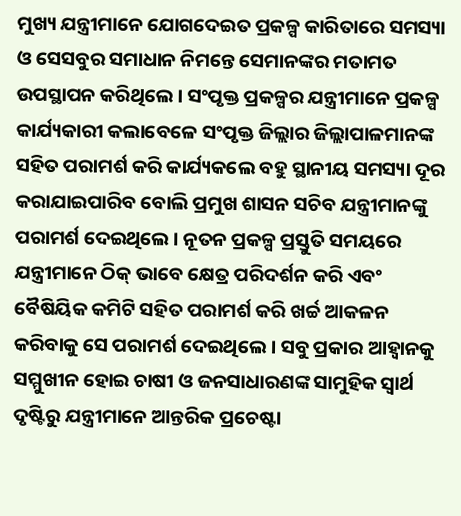ମୁଖ୍ୟ ଯନ୍ତ୍ରୀମାନେ ଯୋଗଦେଇତ ପ୍ରକଳ୍ପ କାରିତାରେ ସମସ୍ୟା ଓ ସେସବୁର ସମାଧାନ ନିମନ୍ତେ ସେମାନଙ୍କର ମତାମତ ଉପସ୍ଥାପନ କରିଥିଲେ । ସଂପୃକ୍ତ ପ୍ରକଳ୍ପର ଯନ୍ତ୍ରୀମାନେ ପ୍ରକଳ୍ପ କାର୍ଯ୍ୟକାରୀ କଲାବେଳେ ସଂପୃକ୍ତ ଜିଲ୍ଲାର ଜିଲ୍ଲାପାଳମାନଙ୍କ ସହିତ ପରାମର୍ଶ କରି କାର୍ଯ୍ୟକଲେ ବହୁ ସ୍ଥାନୀୟ ସମସ୍ୟା ଦୂର କରାଯାଇପାରିବ ବୋଲି ପ୍ରମୁଖ ଶାସନ ସଚିବ ଯନ୍ତ୍ରୀମାନଙ୍କୁ ପରାମର୍ଶ ଦେଇଥିଲେ । ନୂତନ ପ୍ରକଳ୍ପ ପ୍ରସ୍ତୁତି ସମୟରେ ଯନ୍ତ୍ରୀମାନେ ଠିକ୍ ଭାବେ କ୍ଷେତ୍ର ପରିଦର୍ଶନ କରି ଏବଂ ବୈଷିୟିକ କମିଟି ସହିତ ପରାମର୍ଶ କରି ଖର୍ଚ୍ଚ ଆକଳନ କରିବାକୁ ସେ ପରାମର୍ଶ ଦେଇଥିଲେ । ସବୁ ପ୍ରକାର ଆହ୍ୱାନକୁ ସମ୍ମୁଖୀନ ହୋଇ ଚାଷୀ ଓ ଜନସାଧାରଣଙ୍କ ସାମୁହିକ ସ୍ୱାର୍ଥ ଦୃଷ୍ଟିରୁ ଯନ୍ତ୍ରୀମାନେ ଆନ୍ତରିକ ପ୍ରଚେଷ୍ଟା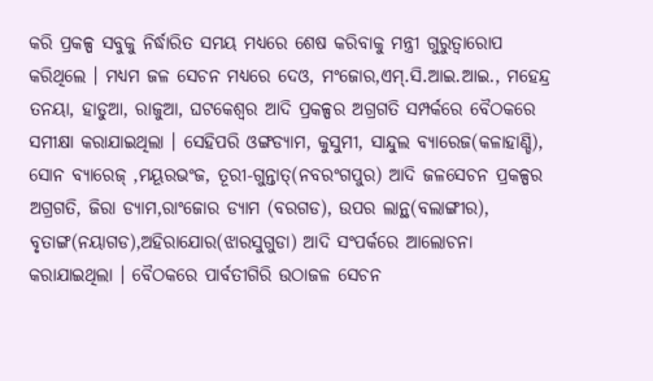କରି ପ୍ରକଳ୍ପ ସବୁକୁ ନିର୍ଦ୍ଧାରିତ ସମୟ ମଧ୍ୟରେ ଶେଷ କରିବାକୁ ମନ୍ତ୍ରୀ ଗୁରୁତ୍ୱାରୋପ କରିଥିଲେ । ମଧ୍ୟମ ଜଳ ସେଚନ ମଧ୍ୟରେ ଦେଓ, ମଂଜୋର,ଏମ୍.ସି.ଆଇ.ଆଇ., ମହେନ୍ଦ୍ର ତନୟା, ହାଡୁଆ, ରାଜୁଆ, ଘଟକେଶ୍ୱର ଆଦି ପ୍ରକଳ୍ପର ଅଗ୍ରଗତି ସମ୍ପର୍କରେ ବୈଠକରେ ସମୀକ୍ଷା କରାଯାଇଥିଲା । ସେହିପରି ଓଙ୍ଗଡ୍ୟାମ, କୁସୁମୀ, ସାନ୍ଦୁଲ ବ୍ୟାରେଜ(କଳାହାଣ୍ଡି), ସୋନ ବ୍ୟାରେଜ୍ ,ମୟୂରଭଂଜ, ତୂରୀ-ଗୁନ୍ତାତ୍(ନବରଂଗପୁର) ଆଦି ଜଳସେଚନ ପ୍ରକଳ୍ପର ଅଗ୍ରଗତି, ଜିରା ଡ୍ୟାମ,ରାଂଜୋର ଡ୍ୟାମ (ବରଗଡ), ଉପର ଲାନ୍ଥ(ବଲାଙ୍ଗୀର), ବୃତାଙ୍ଗ(ନୟାଗଡ),ଅହିରାଯୋର(ଝାରସୁଗୁଡା) ଆଦି ସଂପର୍କରେ ଆଲୋଚନା କରାଯାଇଥିଲା । ବୈଠକରେ ପାର୍ବତୀଗିରି ଉଠାଜଳ ସେଚନ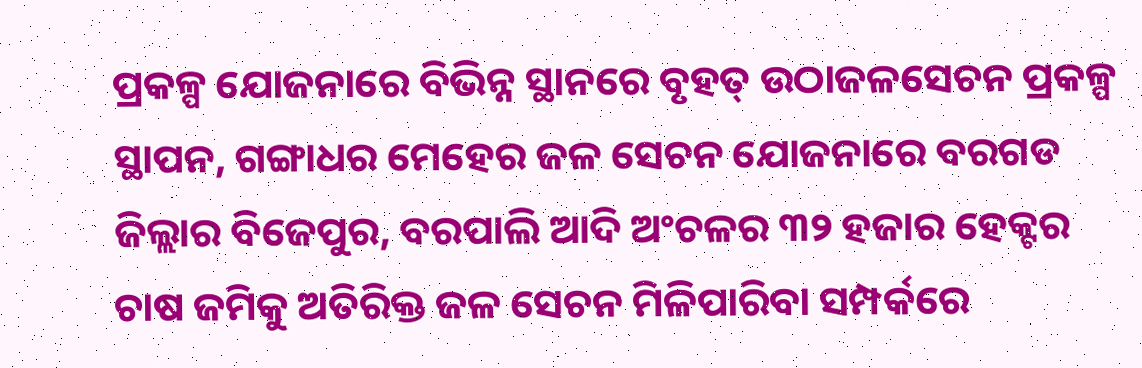ପ୍ରକଳ୍ପ ଯୋଜନାରେ ବିଭିନ୍ନ ସ୍ଥାନରେ ବୃହତ୍ ଉଠାଜଳସେଚନ ପ୍ରକଳ୍ପ ସ୍ଥାପନ, ଗଙ୍ଗାଧର ମେହେର ଜଳ ସେଚନ ଯୋଜନାରେ ବରଗଡ ଜିଲ୍ଲାର ବିଜେପୁର, ବରପାଲି ଆଦି ଅଂଚଳର ୩୨ ହଜାର ହେକ୍ଟର ଚାଷ ଜମିକୁ ଅତିରିକ୍ତ ଜଳ ସେଚନ ମିଳିପାରିବା ସମ୍ପର୍କରେ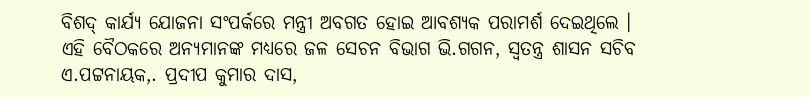ବିଶଦ୍ କାର୍ଯ୍ୟ ଯୋଜନା ସଂପର୍କରେ ମନ୍ତ୍ରୀ ଅବଗତ ହୋଇ ଆବଶ୍ୟକ ପରାମର୍ଶ ଦେଇଥିଲେ । ଏହି ବୈଠକରେ ଅନ୍ୟମାନଙ୍କ ମଧ୍ୟରେ ଜଳ ସେଚନ ବିଭାଗ ଭି.ଗଗନ, ସ୍ୱତନ୍ତ୍ର ଶାସନ ସଚିବ ଏ.ପଟ୍ଟନାୟକ,. ପ୍ରଦୀପ କୁମାର ଦାସ,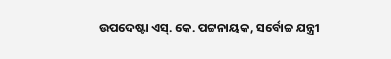ଉପଦେଷ୍ଟା ଏସ୍. କେ. ପଟ୍ଟନାୟକ, ସର୍ବୋଚ୍ଚ ଯନ୍ତ୍ରୀ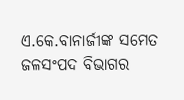ଏ.କେ.ବାନାର୍ଜୀଙ୍କ ସମେତ ଜଳସଂପଦ ବିଭାଗର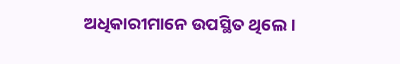ଅଧିକାରୀମାନେ ଉପସ୍ଥିତ ଥିଲେ।